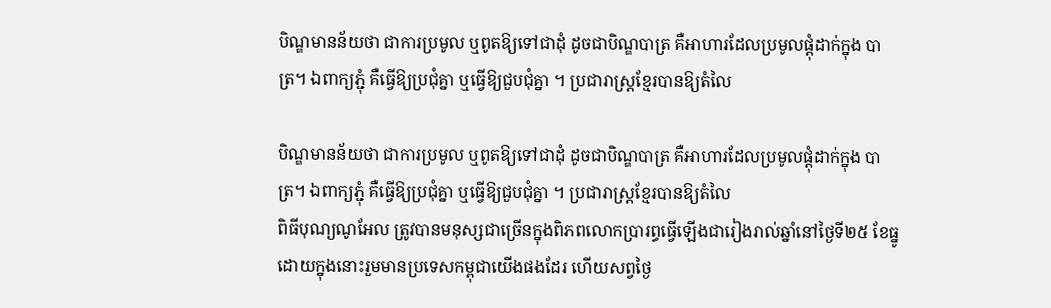បិណ្ឌមានន័យថា ជាការប្រមូល ឬពូតឱ្យទៅជាដុំ ដូចជាបិណ្ឌបាត្រ គឺអាហារដែលប្រមូលផ្ដុំដាក់ក្នុង បាត្រ។ ឯពាក្យភ្ជុំ គឺធ្វើឱ្យប្រជុំគ្នា ឬធ្វើឱ្យជួបជុំគ្នា ។ ប្រជារាស្ដ្រខ្មែរបានឱ្យតំលៃ

បិណ្ឌមានន័យថា ជាការប្រមូល ឬពូតឱ្យទៅជាដុំ ដូចជាបិណ្ឌបាត្រ គឺអាហារដែលប្រមូលផ្ដុំដាក់ក្នុង បាត្រ។ ឯពាក្យភ្ជុំ គឺធ្វើឱ្យប្រជុំគ្នា ឬធ្វើឱ្យជួបជុំគ្នា ។ ប្រជារាស្ដ្រខ្មែរបានឱ្យតំលៃ
ពិធីបុណ្យណូអែល ត្រូវបានមនុស្សជាច្រើនក្នុងពិភពលោកប្រារព្ធធ្វើឡើងជារៀងរាល់ឆ្នាំនៅថ្ងៃទី២៥ ខែធ្នូដោយក្នុងនោះរួមមានប្រទេសកម្ពុជាយើងផងដែរ ហើយសព្វថ្ងៃ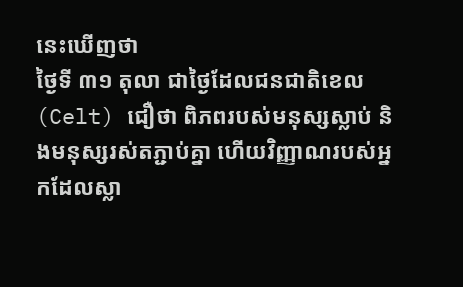នេះឃើញថា
ថ្ងៃទី ៣១ តុលា ជាថ្ងៃដែលជនជាតិខេល (Celt) ជឿថា ពិភពរបស់មនុស្សស្លាប់ និងមនុស្សរស់តភ្ជាប់គ្នា ហើយវិញ្ញាណរបស់អ្នកដែលស្លា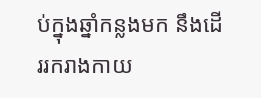ប់ក្នុងឆ្នាំកន្លងមក នឹងដើររករាងកាយ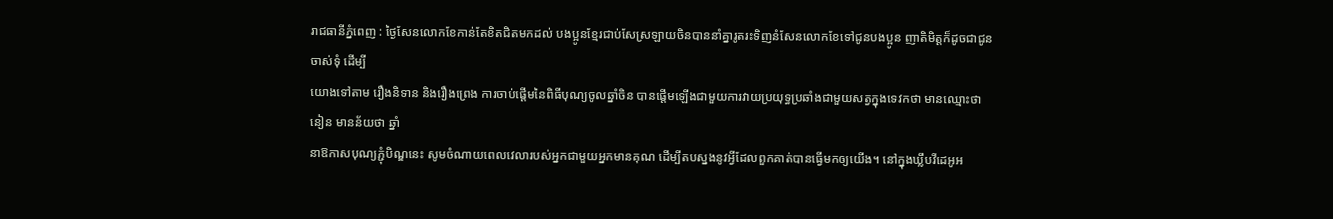រាជធានីភ្នំពេញ : ថ្ងៃសែនលោកខែកាន់តែខិតជិតមកដល់ បងប្អូនខ្មែរជាប់សែស្រឡាយចិនបាននាំគ្នារូតរះទិញនំសែនលោកខែទៅជូនបងប្អូន ញាតិមិត្តក៏ដូចជាជូនចាស់ទុំ ដើម្បី
យោងទៅតាម រឿងនិទាន និងរឿងព្រេង ការចាប់ផ្ដើមនៃពិធីបុណ្យចូលឆ្នាំចិន បានផ្ដើមឡើងជាមួយការវាយប្រយុទ្ធប្រឆាំងជាមួយសត្វក្នុងទេវកថា មានឈ្មោះថា នៀន មានន័យថា ឆ្នាំ
នាឱកាសបុណ្យភ្ជុំបិណ្ឌនេះ សូមចំណាយពេលវេលារបស់អ្នកជាមួយអ្នកមានគុណ ដើម្បីតបស្នងនូវអ្វីដែលពួកគាត់បានធ្វើមកឲ្យយើង។ នៅក្នុងឃ្លឹបវីដេអូអ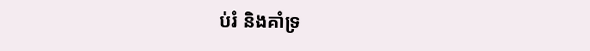ប់រំ និងគាំទ្រ